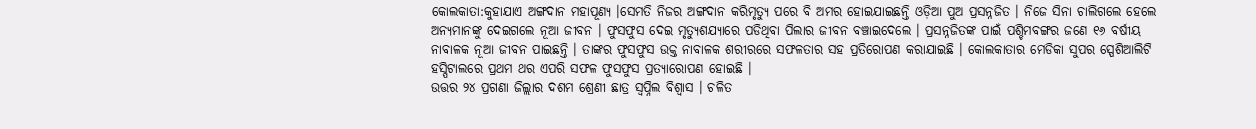କୋଲକାତା:କୁହାଯାଏ ଅଙ୍ଗଦାନ ମହାପୂଣ୍ୟ ।ସେମତି ନିଜର ଅଙ୍ଗଦାନ କରିମୃତ୍ୟୁ ପରେ ବି ଅମର ହୋଇଯାଇଛନ୍ତି ଓଡ଼ିଆ ପୁଅ ପ୍ରସନ୍ନଜିତ । ନିଜେ ସିନା ଚାଲିଗଲେ ହେଲେ ଅନ୍ୟମାନଙ୍କୁ ଦେଇଗଲେ ନୂଆ ଜୀବନ । ଫୁସଫୁସ ଦେଇ ମୃତ୍ୟୁଶଯ୍ୟାରେ ପଡିଥିବା ପିଲାର ଜୀବନ ବଞ୍ଚାଇଦେଲେ । ପ୍ରସନ୍ନଜିତଙ୍କ ପାଇଁ ପଶ୍ଚିମବଙ୍ଗର ଜଣେ ୧୬ ବର୍ଷୀୟ ନାବାଳକ ନୂଆ ଜୀବନ ପାଇଛନ୍ତି । ତାଙ୍କର ଫୁସଫୁସ ଉକ୍ତ ନାବାଳକ ଶରୀରରେ ସଫଳତାର ସହ ପ୍ରତିରୋପଣ କରାଯାଇଛି । କୋଲକାତାର ମେଡିକା ସୁପର ସ୍ପେଶିଆଲିଟି ହସ୍ପିଟାଲରେ ପ୍ରଥମ ଥର ଏପରି ସଫଳ ଫୁସଫୁସ ପ୍ରତ୍ୟାରୋପଣ ହୋଇଛି ।
ଉତ୍ତର ୨୪ ପ୍ରଗଣା ଜିଲ୍ଲାର ଦଶମ ଶ୍ରେଣୀ ଛାତ୍ର ସ୍ବପ୍ନିଲ ବିଶ୍ବାସ । ଚଳିତ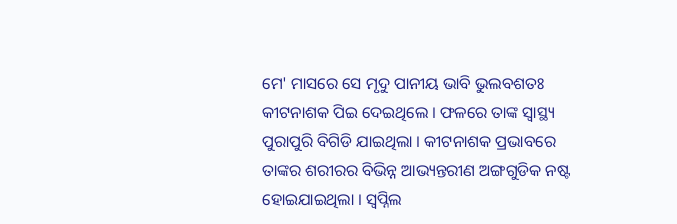ମେ' ମାସରେ ସେ ମୃଦୁ ପାନୀୟ ଭାବି ଭୁଲବଶତଃ କୀଟନାଶକ ପିଇ ଦେଇଥିଲେ । ଫଳରେ ତାଙ୍କ ସ୍ବାସ୍ଥ୍ୟ ପୁରାପୁରି ବିଗିଡି ଯାଇଥିଲା । କୀଟନାଶକ ପ୍ରଭାବରେ ତାଙ୍କର ଶରୀରର ବିଭିନ୍ନ ଆଭ୍ୟନ୍ତରୀଣ ଅଙ୍ଗଗୁଡିକ ନଷ୍ଟ ହୋଇଯାଇଥିଲା । ସ୍ବପ୍ନିଲ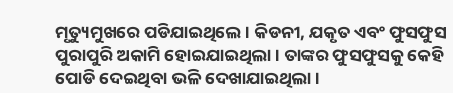ମୃତ୍ୟୁମୁଖରେ ପଡିଯାଇଥିଲେ । କିଡନୀ, ଯକୃତ ଏବଂ ଫୁସଫୁସ ପୁରାପୁରି ଅକାମି ହୋଇଯାଇଥିଲା । ତାଙ୍କର ଫୁସଫୁସକୁ କେହି ପୋଡି ଦେଇଥିବା ଭଳି ଦେଖାଯାଇଥିଲା ।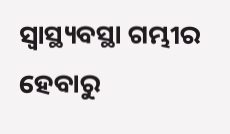ସ୍ବାସ୍ଥ୍ୟବସ୍ଥା ଗମ୍ଭୀର ହେବାରୁ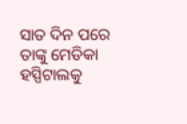ସାତ ଦିନ ପରେ ତାଙ୍କୁ ମେଡିକା ହସ୍ପିଟାଲକୁ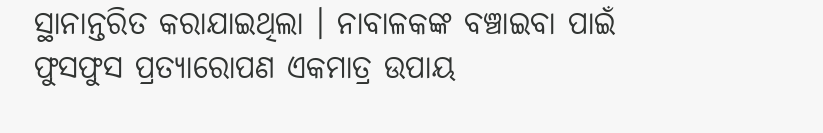ସ୍ଥାନାନ୍ତରିତ କରାଯାଇଥିଲା । ନାବାଳକଙ୍କ ବଞ୍ଚାଇବା ପାଇଁ ଫୁସଫୁସ ପ୍ରତ୍ୟାରୋପଣ ଏକମାତ୍ର ଉପାୟ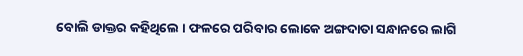ବୋଲି ଡାକ୍ତର କହିଥିଲେ । ଫଳରେ ପରିବାର ଲୋକେ ଅଙ୍ଗଦାତା ସନ୍ଧାନରେ ଲାଗି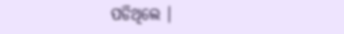ପଡିଥିଲେ ।